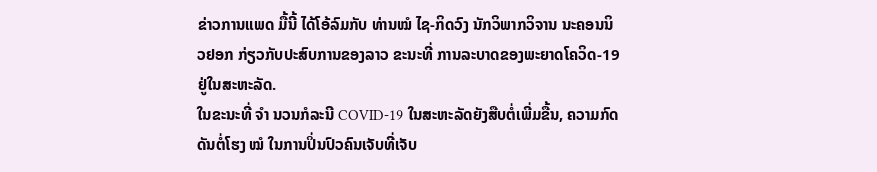ຂ່າວການແພດ ມື້ນີ້ ໄດ້ໂອ້ລົມກັບ ທ່ານໝໍ ໄຊ-ກິດວົງ ນັກວິພາກວິຈານ ນະຄອນນິວຢອກ ກ່ຽວກັບປະສົບການຂອງລາວ ຂະນະທີ່ ການລະບາດຂອງພະຍາດໂຄວິດ-19 ຢູ່ໃນສະຫະລັດ.
ໃນຂະນະທີ່ ຈຳ ນວນກໍລະນີ COVID-19 ໃນສະຫະລັດຍັງສືບຕໍ່ເພີ່ມຂື້ນ, ຄວາມກົດດັນຕໍ່ໂຮງ ໝໍ ໃນການປິ່ນປົວຄົນເຈັບທີ່ເຈັບ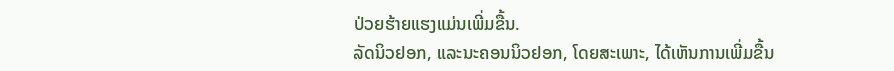ປ່ວຍຮ້າຍແຮງແມ່ນເພີ່ມຂື້ນ.
ລັດນິວຢອກ, ແລະນະຄອນນິວຢອກ, ໂດຍສະເພາະ, ໄດ້ເຫັນການເພີ່ມຂື້ນ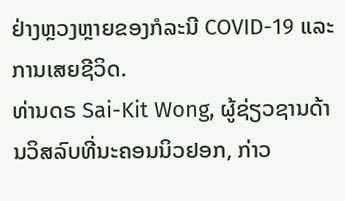ຢ່າງຫຼວງຫຼາຍຂອງກໍລະນີ COVID-19 ແລະການເສຍຊີວິດ.
ທ່ານດຣ Sai-Kit Wong, ຜູ້ຊ່ຽວຊານດ້ານວິສລົບທີ່ນະຄອນນິວຢອກ, ກ່າວ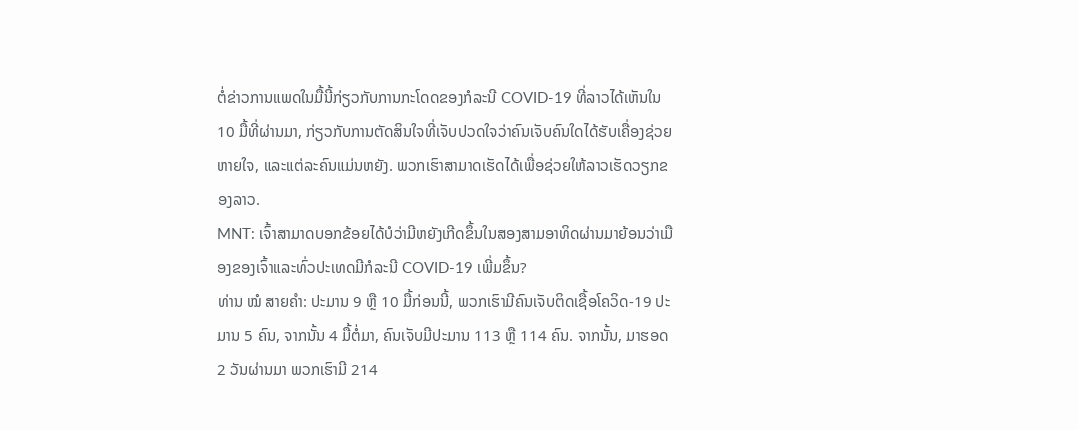ຕໍ່ຂ່າວການແພດໃນມື້ນີ້ກ່ຽວກັບການກະໂດດຂອງກໍລະນີ COVID-19 ທີ່ລາວໄດ້ເຫັນໃນ 10 ມື້ທີ່ຜ່ານມາ, ກ່ຽວກັບການຕັດສິນໃຈທີ່ເຈັບປວດໃຈວ່າຄົນເຈັບຄົນໃດໄດ້ຮັບເຄື່ອງຊ່ວຍຫາຍໃຈ, ແລະແຕ່ລະຄົນແມ່ນຫຍັງ. ພວກເຮົາສາມາດເຮັດໄດ້ເພື່ອຊ່ວຍໃຫ້ລາວເຮັດວຽກຂອງລາວ.
MNT: ເຈົ້າສາມາດບອກຂ້ອຍໄດ້ບໍວ່າມີຫຍັງເກີດຂຶ້ນໃນສອງສາມອາທິດຜ່ານມາຍ້ອນວ່າເມືອງຂອງເຈົ້າແລະທົ່ວປະເທດມີກໍລະນີ COVID-19 ເພີ່ມຂຶ້ນ?
ທ່ານ ໝໍ ສາຍຄຳ: ປະມານ 9 ຫຼື 10 ມື້ກ່ອນນີ້, ພວກເຮົາມີຄົນເຈັບຕິດເຊື້ອໂຄວິດ-19 ປະມານ 5 ຄົນ, ຈາກນັ້ນ 4 ມື້ຕໍ່ມາ, ຄົນເຈັບມີປະມານ 113 ຫຼື 114 ຄົນ. ຈາກນັ້ນ, ມາຮອດ 2 ວັນຜ່ານມາ ພວກເຮົາມີ 214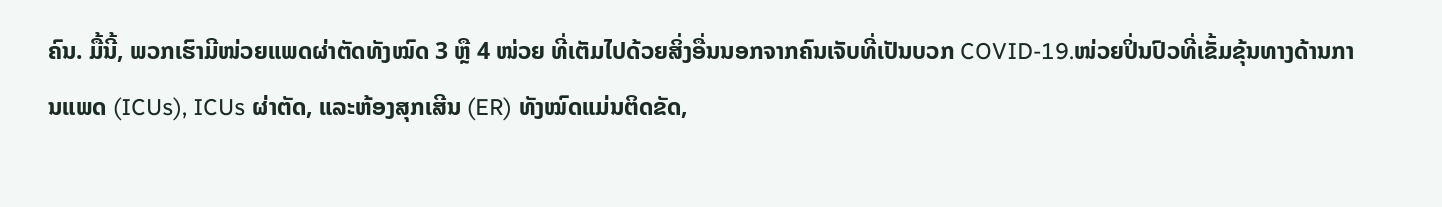ຄົນ. ມື້ນີ້, ພວກເຮົາມີໜ່ວຍແພດຜ່າຕັດທັງໝົດ 3 ຫຼື 4 ໜ່ວຍ ທີ່ເຕັມໄປດ້ວຍສິ່ງອື່ນນອກຈາກຄົນເຈັບທີ່ເປັນບວກ COVID-19.ໜ່ວຍປິ່ນປົວທີ່ເຂັ້ມຂຸ້ນທາງດ້ານການແພດ (ICUs), ICUs ຜ່າຕັດ, ແລະຫ້ອງສຸກເສີນ (ER) ທັງໝົດແມ່ນຕິດຂັດ,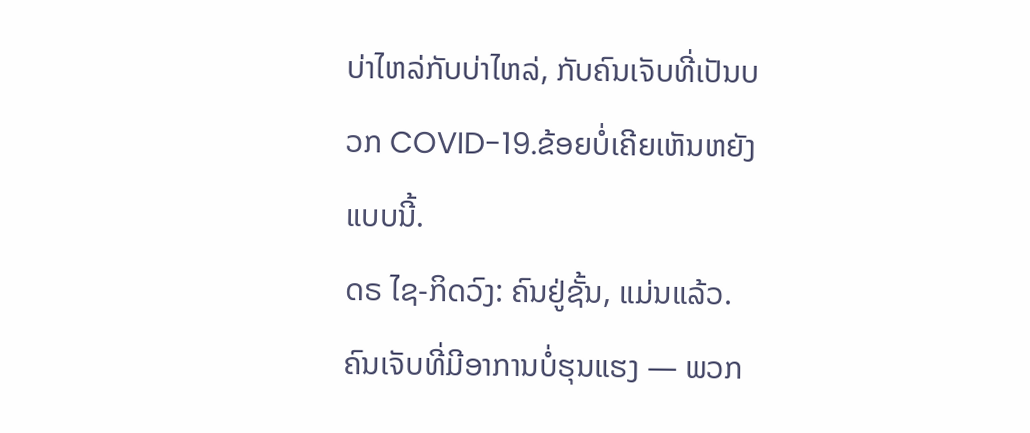ບ່າໄຫລ່ກັບບ່າໄຫລ່, ກັບຄົນເຈັບທີ່ເປັນບວກ COVID-19.ຂ້ອຍບໍ່ເຄີຍເຫັນຫຍັງແບບນີ້.
ດຣ ໄຊ-ກິດວົງ: ຄົນຢູ່ຊັ້ນ, ແມ່ນແລ້ວ.ຄົນເຈັບທີ່ມີອາການບໍ່ຮຸນແຮງ — ພວກ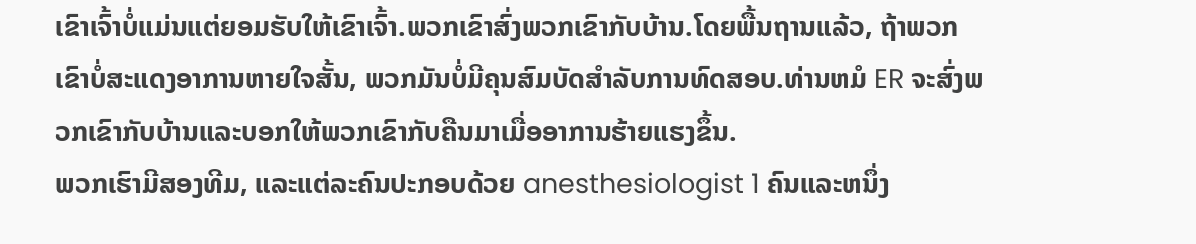ເຂົາເຈົ້າບໍ່ແມ່ນແຕ່ຍອມຮັບໃຫ້ເຂົາເຈົ້າ.ພວກເຂົາສົ່ງພວກເຂົາກັບບ້ານ.ໂດຍພື້ນຖານແລ້ວ, ຖ້າພວກເຂົາບໍ່ສະແດງອາການຫາຍໃຈສັ້ນ, ພວກມັນບໍ່ມີຄຸນສົມບັດສໍາລັບການທົດສອບ.ທ່ານຫມໍ ER ຈະສົ່ງພວກເຂົາກັບບ້ານແລະບອກໃຫ້ພວກເຂົາກັບຄືນມາເມື່ອອາການຮ້າຍແຮງຂຶ້ນ.
ພວກເຮົາມີສອງທີມ, ແລະແຕ່ລະຄົນປະກອບດ້ວຍ anesthesiologist 1 ຄົນແລະຫນຶ່ງ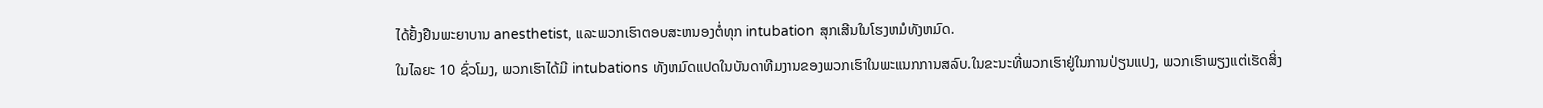ໄດ້ຢັ້ງຢືນພະຍາບານ anesthetist, ແລະພວກເຮົາຕອບສະຫນອງຕໍ່ທຸກ intubation ສຸກເສີນໃນໂຮງຫມໍທັງຫມົດ.
ໃນໄລຍະ 10 ຊົ່ວໂມງ, ພວກເຮົາໄດ້ມີ intubations ທັງຫມົດແປດໃນບັນດາທີມງານຂອງພວກເຮົາໃນພະແນກການສລົບ.ໃນຂະນະທີ່ພວກເຮົາຢູ່ໃນການປ່ຽນແປງ, ພວກເຮົາພຽງແຕ່ເຮັດສິ່ງ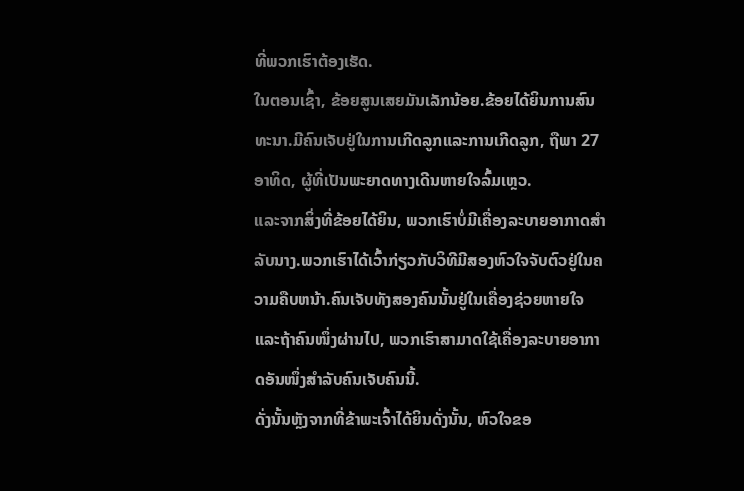ທີ່ພວກເຮົາຕ້ອງເຮັດ.
ໃນຕອນເຊົ້າ, ຂ້ອຍສູນເສຍມັນເລັກນ້ອຍ.ຂ້ອຍໄດ້ຍິນການສົນທະນາ.ມີຄົນເຈັບຢູ່ໃນການເກີດລູກແລະການເກີດລູກ, ຖືພາ 27 ອາທິດ, ຜູ້ທີ່ເປັນພະຍາດທາງເດີນຫາຍໃຈລົ້ມເຫຼວ.
ແລະຈາກສິ່ງທີ່ຂ້ອຍໄດ້ຍິນ, ພວກເຮົາບໍ່ມີເຄື່ອງລະບາຍອາກາດສໍາລັບນາງ.ພວກເຮົາໄດ້ເວົ້າກ່ຽວກັບວິທີມີສອງຫົວໃຈຈັບຕົວຢູ່ໃນຄວາມຄືບຫນ້າ.ຄົນເຈັບທັງສອງຄົນນັ້ນຢູ່ໃນເຄື່ອງຊ່ວຍຫາຍໃຈ ແລະຖ້າຄົນໜຶ່ງຜ່ານໄປ, ພວກເຮົາສາມາດໃຊ້ເຄື່ອງລະບາຍອາກາດອັນໜຶ່ງສຳລັບຄົນເຈັບຄົນນີ້.
ດັ່ງນັ້ນຫຼັງຈາກທີ່ຂ້າພະເຈົ້າໄດ້ຍິນດັ່ງນັ້ນ, ຫົວໃຈຂອ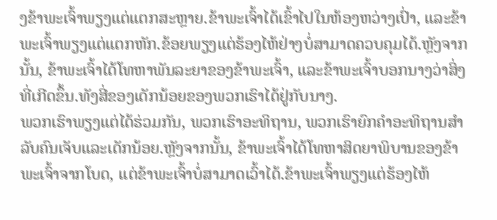ງຂ້າພະເຈົ້າພຽງແຕ່ແຕກສະຫຼາຍ.ຂ້າພະເຈົ້າໄດ້ເຂົ້າໄປໃນຫ້ອງຫວ່າງເປົ່າ, ແລະຂ້າພະເຈົ້າພຽງແຕ່ແຕກຫັກ.ຂ້ອຍພຽງແຕ່ຮ້ອງໄຫ້ຢ່າງບໍ່ສາມາດຄວບຄຸມໄດ້.ຫຼັງຈາກນັ້ນ, ຂ້າພະເຈົ້າໄດ້ໂທຫາພັນລະຍາຂອງຂ້າພະເຈົ້າ, ແລະຂ້າພະເຈົ້າບອກນາງວ່າສິ່ງທີ່ເກີດຂຶ້ນ.ທັງສີ່ຂອງເດັກນ້ອຍຂອງພວກເຮົາໄດ້ຢູ່ກັບນາງ.
ພວກເຮົາພຽງແຕ່ໄດ້ຮ່ວມກັນ, ພວກເຮົາອະທິຖານ, ພວກເຮົາຍົກຄໍາອະທິຖານສໍາລັບຄົນເຈັບແລະເດັກນ້ອຍ.ຫຼັງຈາກນັ້ນ, ຂ້າພະເຈົ້າໄດ້ໂທຫາສິດຍາພິບານຂອງຂ້າພະເຈົ້າຈາກໂບດ, ແຕ່ຂ້າພະເຈົ້າບໍ່ສາມາດເວົ້າໄດ້.ຂ້າພະເຈົ້າພຽງແຕ່ຮ້ອງໄຫ້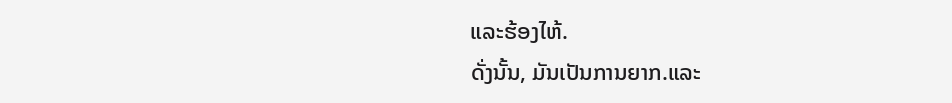ແລະຮ້ອງໄຫ້.
ດັ່ງນັ້ນ, ມັນເປັນການຍາກ.ແລະ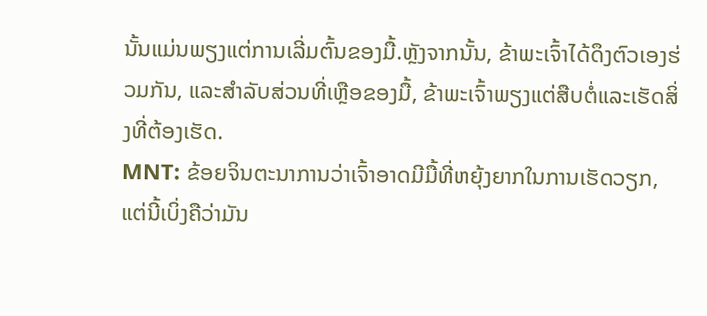ນັ້ນແມ່ນພຽງແຕ່ການເລີ່ມຕົ້ນຂອງມື້.ຫຼັງຈາກນັ້ນ, ຂ້າພະເຈົ້າໄດ້ດຶງຕົວເອງຮ່ວມກັນ, ແລະສໍາລັບສ່ວນທີ່ເຫຼືອຂອງມື້, ຂ້າພະເຈົ້າພຽງແຕ່ສືບຕໍ່ແລະເຮັດສິ່ງທີ່ຕ້ອງເຮັດ.
MNT: ຂ້ອຍຈິນຕະນາການວ່າເຈົ້າອາດມີມື້ທີ່ຫຍຸ້ງຍາກໃນການເຮັດວຽກ, ແຕ່ນີ້ເບິ່ງຄືວ່າມັນ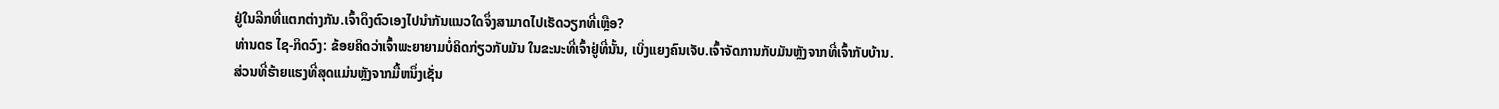ຢູ່ໃນລີກທີ່ແຕກຕ່າງກັນ.ເຈົ້າດຶງຕົວເອງໄປນຳກັນແນວໃດຈຶ່ງສາມາດໄປເຮັດວຽກທີ່ເຫຼືອ?
ທ່ານດຣ ໄຊ-ກິດວົງ: ຂ້ອຍຄິດວ່າເຈົ້າພະຍາຍາມບໍ່ຄິດກ່ຽວກັບມັນ ໃນຂະນະທີ່ເຈົ້າຢູ່ທີ່ນັ້ນ, ເບິ່ງແຍງຄົນເຈັບ.ເຈົ້າຈັດການກັບມັນຫຼັງຈາກທີ່ເຈົ້າກັບບ້ານ.
ສ່ວນທີ່ຮ້າຍແຮງທີ່ສຸດແມ່ນຫຼັງຈາກມື້ຫນຶ່ງເຊັ່ນ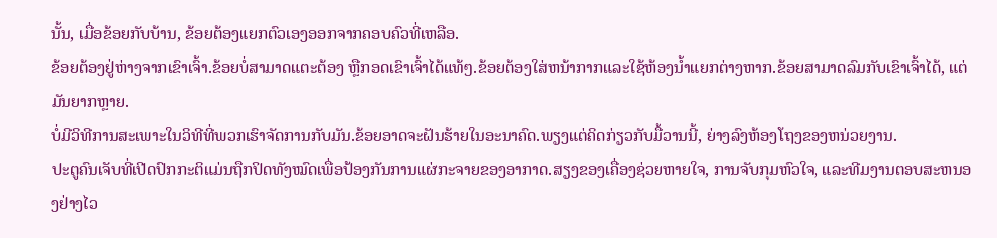ນັ້ນ, ເມື່ອຂ້ອຍກັບບ້ານ, ຂ້ອຍຕ້ອງແຍກຕົວເອງອອກຈາກຄອບຄົວທີ່ເຫລືອ.
ຂ້ອຍຕ້ອງຢູ່ຫ່າງຈາກເຂົາເຈົ້າ.ຂ້ອຍບໍ່ສາມາດແຕະຕ້ອງ ຫຼືກອດເຂົາເຈົ້າໄດ້ແທ້ໆ.ຂ້ອຍຕ້ອງໃສ່ຫນ້າກາກແລະໃຊ້ຫ້ອງນ້ຳແຍກຕ່າງຫາກ.ຂ້ອຍສາມາດລົມກັບເຂົາເຈົ້າໄດ້, ແຕ່ມັນຍາກຫຼາຍ.
ບໍ່ມີວິທີການສະເພາະໃນວິທີທີ່ພວກເຮົາຈັດການກັບມັນ.ຂ້ອຍອາດຈະຝັນຮ້າຍໃນອະນາຄົດ.ພຽງແຕ່ຄິດກ່ຽວກັບມື້ວານນີ້, ຍ່າງລົງຫ້ອງໂຖງຂອງຫນ່ວຍງານ.
ປະຕູຄົນເຈັບທີ່ເປີດປົກກະຕິແມ່ນຖືກປິດທັງໝົດເພື່ອປ້ອງກັນການແຜ່ກະຈາຍຂອງອາກາດ.ສຽງຂອງເຄື່ອງຊ່ວຍຫາຍໃຈ, ການຈັບກຸມຫົວໃຈ, ແລະທີມງານຕອບສະຫນອງຢ່າງໄວ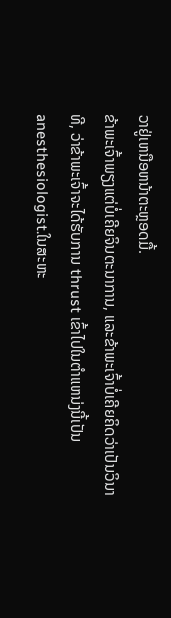ວາຢູ່ເຫນືອຫນ້າຕະຫຼອດມື້.
ຂ້າພະເຈົ້າພຽງແຕ່ບໍ່ເຄີຍຈິນຕະນາການ, ແລະຂ້າພະເຈົ້າບໍ່ເຄີຍຄິດວ່າເປັນວິນາທີ, ວ່າຂ້າພະເຈົ້າຈະໄດ້ຮັບການ thrust ເຂົ້າໄປໃນຕໍາແຫນ່ງນີ້ເປັນ anesthesiologist.ໃນສະຫະ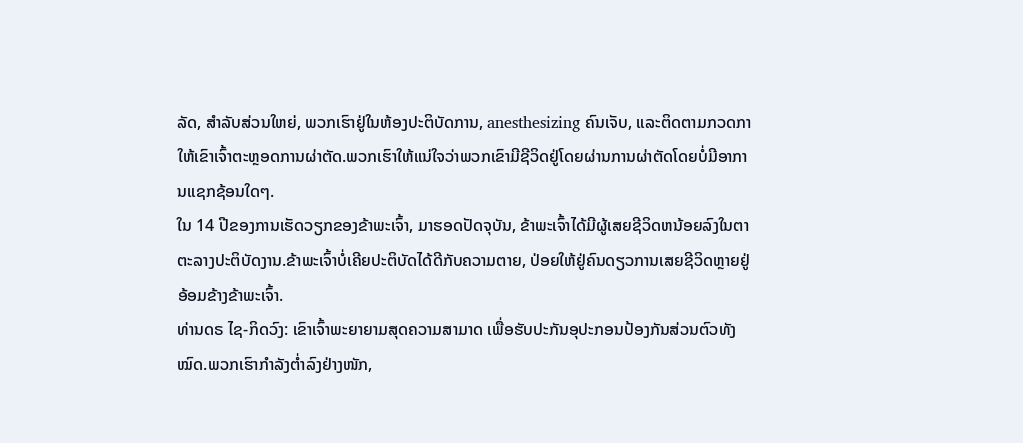ລັດ, ສໍາລັບສ່ວນໃຫຍ່, ພວກເຮົາຢູ່ໃນຫ້ອງປະຕິບັດການ, anesthesizing ຄົນເຈັບ, ແລະຕິດຕາມກວດກາໃຫ້ເຂົາເຈົ້າຕະຫຼອດການຜ່າຕັດ.ພວກເຮົາໃຫ້ແນ່ໃຈວ່າພວກເຂົາມີຊີວິດຢູ່ໂດຍຜ່ານການຜ່າຕັດໂດຍບໍ່ມີອາການແຊກຊ້ອນໃດໆ.
ໃນ 14 ປີຂອງການເຮັດວຽກຂອງຂ້າພະເຈົ້າ, ມາຮອດປັດຈຸບັນ, ຂ້າພະເຈົ້າໄດ້ມີຜູ້ເສຍຊີວິດຫນ້ອຍລົງໃນຕາຕະລາງປະຕິບັດງານ.ຂ້າພະເຈົ້າບໍ່ເຄີຍປະຕິບັດໄດ້ດີກັບຄວາມຕາຍ, ປ່ອຍໃຫ້ຢູ່ຄົນດຽວການເສຍຊີວິດຫຼາຍຢູ່ອ້ອມຂ້າງຂ້າພະເຈົ້າ.
ທ່ານດຣ ໄຊ-ກິດວົງ: ເຂົາເຈົ້າພະຍາຍາມສຸດຄວາມສາມາດ ເພື່ອຮັບປະກັນອຸປະກອນປ້ອງກັນສ່ວນຕົວທັງໝົດ.ພວກເຮົາກຳລັງຕໍ່າລົງຢ່າງໜັກ,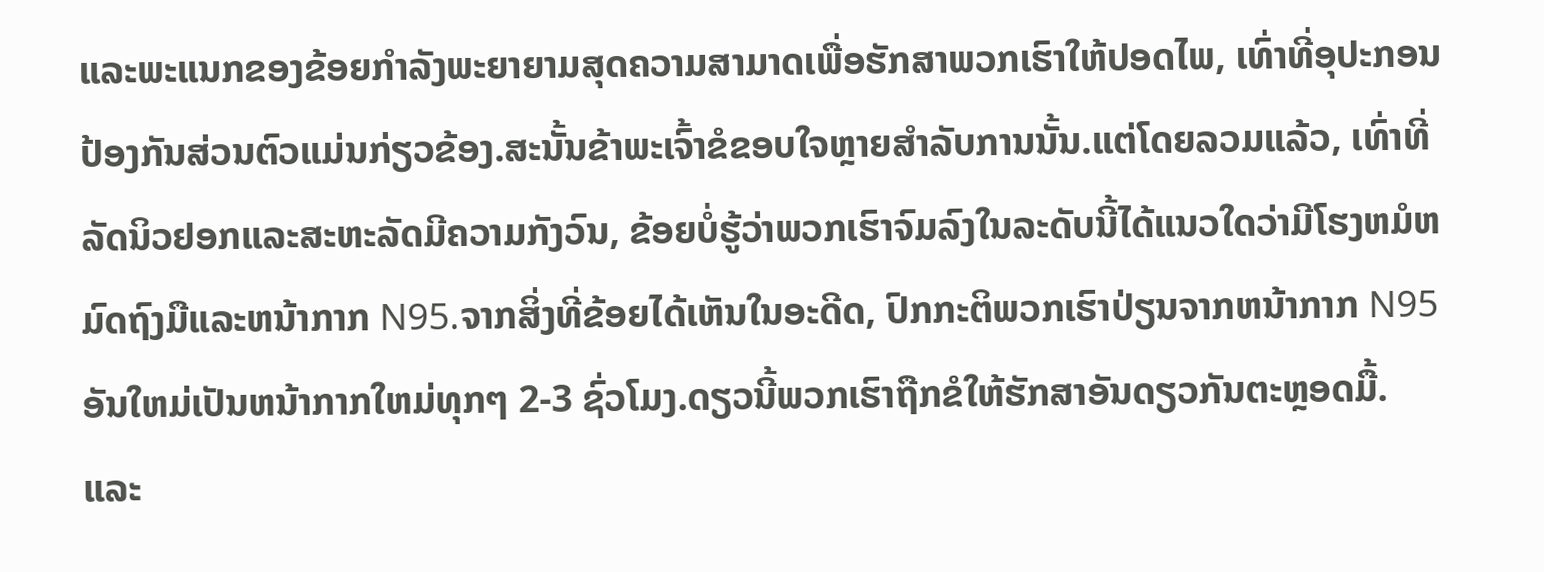ແລະພະແນກຂອງຂ້ອຍກຳລັງພະຍາຍາມສຸດຄວາມສາມາດເພື່ອຮັກສາພວກເຮົາໃຫ້ປອດໄພ, ເທົ່າທີ່ອຸປະກອນປ້ອງກັນສ່ວນຕົວແມ່ນກ່ຽວຂ້ອງ.ສະນັ້ນຂ້າພະເຈົ້າຂໍຂອບໃຈຫຼາຍສໍາລັບການນັ້ນ.ແຕ່ໂດຍລວມແລ້ວ, ເທົ່າທີ່ລັດນິວຢອກແລະສະຫະລັດມີຄວາມກັງວົນ, ຂ້ອຍບໍ່ຮູ້ວ່າພວກເຮົາຈົມລົງໃນລະດັບນີ້ໄດ້ແນວໃດວ່າມີໂຮງຫມໍຫມົດຖົງມືແລະຫນ້າກາກ N95.ຈາກສິ່ງທີ່ຂ້ອຍໄດ້ເຫັນໃນອະດີດ, ປົກກະຕິພວກເຮົາປ່ຽນຈາກຫນ້າກາກ N95 ອັນໃຫມ່ເປັນຫນ້າກາກໃຫມ່ທຸກໆ 2-3 ຊົ່ວໂມງ.ດຽວນີ້ພວກເຮົາຖືກຂໍໃຫ້ຮັກສາອັນດຽວກັນຕະຫຼອດມື້.
ແລະ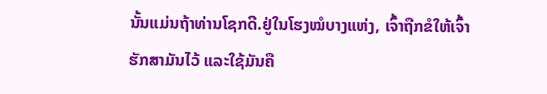ນັ້ນແມ່ນຖ້າທ່ານໂຊກດີ.ຢູ່ໃນໂຮງໝໍບາງແຫ່ງ, ເຈົ້າຖືກຂໍໃຫ້ເຈົ້າຮັກສາມັນໄວ້ ແລະໃຊ້ມັນຄື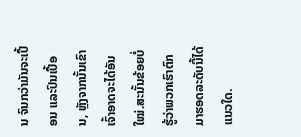ນ ຈົນກວ່າມັນຈະເປື້ອນ ແລະປົນເປື້ອນ, ຫຼັງຈາກນັ້ນເຂົາເຈົ້າອາດຈະໄດ້ອັນໃໝ່.ສະນັ້ນຂ້ອຍບໍ່ຮູ້ວ່າພວກເຮົາຕົກມາຮອດລະດັບນີ້ໄດ້ແນວໃດ.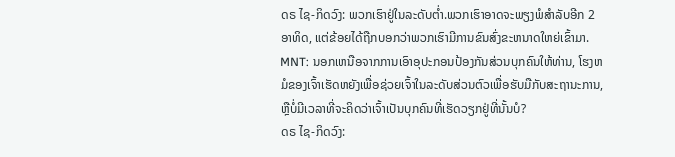ດຣ ໄຊ-ກິດວົງ: ພວກເຮົາຢູ່ໃນລະດັບຕ່ຳ.ພວກເຮົາອາດຈະພຽງພໍສໍາລັບອີກ 2 ອາທິດ, ແຕ່ຂ້ອຍໄດ້ຖືກບອກວ່າພວກເຮົາມີການຂົນສົ່ງຂະຫນາດໃຫຍ່ເຂົ້າມາ.
MNT: ນອກເຫນືອຈາກການເອົາອຸປະກອນປ້ອງກັນສ່ວນບຸກຄົນໃຫ້ທ່ານ, ໂຮງຫມໍຂອງເຈົ້າເຮັດຫຍັງເພື່ອຊ່ວຍເຈົ້າໃນລະດັບສ່ວນຕົວເພື່ອຮັບມືກັບສະຖານະການ, ຫຼືບໍ່ມີເວລາທີ່ຈະຄິດວ່າເຈົ້າເປັນບຸກຄົນທີ່ເຮັດວຽກຢູ່ທີ່ນັ້ນບໍ?
ດຣ ໄຊ-ກິດວົງ: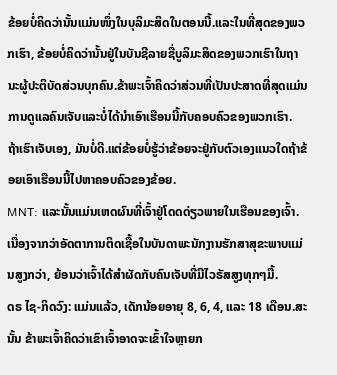ຂ້ອຍບໍ່ຄິດວ່ານັ້ນແມ່ນໜຶ່ງໃນບຸລິມະສິດໃນຕອນນີ້.ແລະໃນທີ່ສຸດຂອງພວກເຮົາ, ຂ້ອຍບໍ່ຄິດວ່ານັ້ນຢູ່ໃນບັນຊີລາຍຊື່ບູລິມະສິດຂອງພວກເຮົາໃນຖານະຜູ້ປະຕິບັດສ່ວນບຸກຄົນ.ຂ້າພະເຈົ້າຄິດວ່າສ່ວນທີ່ເປັນປະສາດທີ່ສຸດແມ່ນການດູແລຄົນເຈັບແລະບໍ່ໄດ້ນໍາເອົາເຮືອນນີ້ກັບຄອບຄົວຂອງພວກເຮົາ.
ຖ້າເຮົາເຈັບເອງ, ມັນບໍ່ດີ.ແຕ່ຂ້ອຍບໍ່ຮູ້ວ່າຂ້ອຍຈະຢູ່ກັບຕົວເອງແນວໃດຖ້າຂ້ອຍເອົາເຮືອນນີ້ໄປຫາຄອບຄົວຂອງຂ້ອຍ.
MNT: ແລະນັ້ນແມ່ນເຫດຜົນທີ່ເຈົ້າຢູ່ໂດດດ່ຽວພາຍໃນເຮືອນຂອງເຈົ້າ.ເນື່ອງຈາກວ່າອັດຕາການຕິດເຊື້ອໃນບັນດາພະນັກງານຮັກສາສຸຂະພາບແມ່ນສູງກວ່າ, ຍ້ອນວ່າເຈົ້າໄດ້ສໍາຜັດກັບຄົນເຈັບທີ່ມີໄວຣັສສູງທຸກໆມື້.
ດຣ ໄຊ-ກິດວົງ: ແມ່ນແລ້ວ, ເດັກນ້ອຍອາຍຸ 8, 6, 4, ແລະ 18 ເດືອນ.ສະນັ້ນ ຂ້າພະເຈົ້າຄິດວ່າເຂົາເຈົ້າອາດຈະເຂົ້າໃຈຫຼາຍກ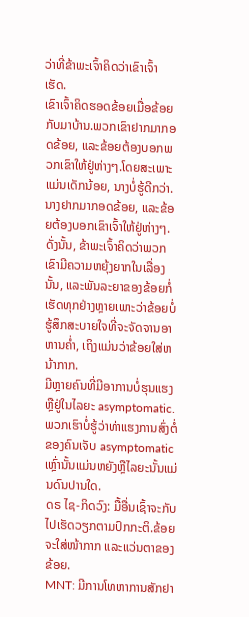ວ່າທີ່ຂ້າພະເຈົ້າຄິດວ່າເຂົາເຈົ້າເຮັດ.
ເຂົາເຈົ້າຄິດຮອດຂ້ອຍເມື່ອຂ້ອຍກັບມາບ້ານ.ພວກເຂົາຢາກມາກອດຂ້ອຍ, ແລະຂ້ອຍຕ້ອງບອກພວກເຂົາໃຫ້ຢູ່ຫ່າງໆ.ໂດຍສະເພາະແມ່ນເດັກນ້ອຍ, ນາງບໍ່ຮູ້ດີກວ່າ.ນາງຢາກມາກອດຂ້ອຍ, ແລະຂ້ອຍຕ້ອງບອກເຂົາເຈົ້າໃຫ້ຢູ່ຫ່າງໆ.
ດັ່ງນັ້ນ, ຂ້າພະເຈົ້າຄິດວ່າພວກເຂົາມີຄວາມຫຍຸ້ງຍາກໃນເລື່ອງນັ້ນ, ແລະພັນລະຍາຂອງຂ້ອຍກໍ່ເຮັດທຸກຢ່າງຫຼາຍເພາະວ່າຂ້ອຍບໍ່ຮູ້ສຶກສະບາຍໃຈທີ່ຈະຈັດຈານອາຫານຄ່ຳ, ເຖິງແມ່ນວ່າຂ້ອຍໃສ່ຫນ້າກາກ.
ມີຫຼາຍຄົນທີ່ມີອາການບໍ່ຮຸນແຮງ ຫຼືຢູ່ໃນໄລຍະ asymptomatic.ພວກເຮົາບໍ່ຮູ້ວ່າທ່າແຮງການສົ່ງຕໍ່ຂອງຄົນເຈັບ asymptomatic ເຫຼົ່ານັ້ນແມ່ນຫຍັງຫຼືໄລຍະນັ້ນແມ່ນດົນປານໃດ.
ດຣ ໄຊ-ກິດວົງ: ມື້ອື່ນເຊົ້າຈະກັບໄປເຮັດວຽກຕາມປົກກະຕິ.ຂ້ອຍຈະໃສ່ໜ້າກາກ ແລະແວ່ນຕາຂອງຂ້ອຍ.
MNT: ມີການໂທຫາການສັກຢາ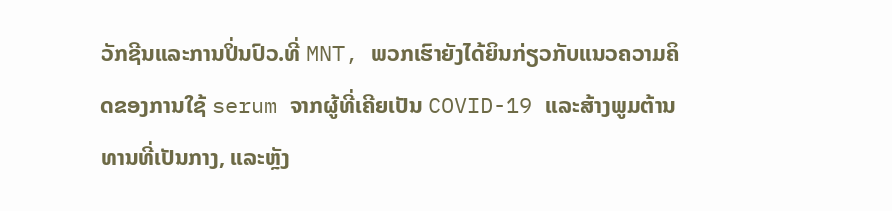ວັກຊີນແລະການປິ່ນປົວ.ທີ່ MNT, ພວກເຮົາຍັງໄດ້ຍິນກ່ຽວກັບແນວຄວາມຄິດຂອງການໃຊ້ serum ຈາກຜູ້ທີ່ເຄີຍເປັນ COVID-19 ແລະສ້າງພູມຕ້ານທານທີ່ເປັນກາງ, ແລະຫຼັງ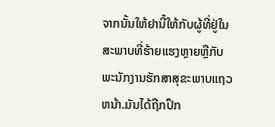ຈາກນັ້ນໃຫ້ຢານີ້ໃຫ້ກັບຜູ້ທີ່ຢູ່ໃນສະພາບທີ່ຮ້າຍແຮງຫຼາຍຫຼືກັບພະນັກງານຮັກສາສຸຂະພາບແຖວຫນ້າ.ມັນໄດ້ຖືກປຶກ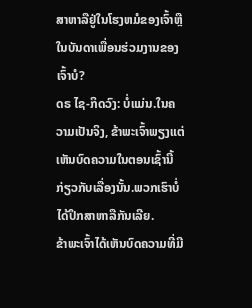ສາຫາລືຢູ່ໃນໂຮງຫມໍຂອງເຈົ້າຫຼືໃນບັນດາເພື່ອນຮ່ວມງານຂອງເຈົ້າບໍ?
ດຣ ໄຊ-ກິດວົງ: ບໍ່ແມ່ນ.ໃນຄວາມເປັນຈິງ, ຂ້າພະເຈົ້າພຽງແຕ່ເຫັນບົດຄວາມໃນຕອນເຊົ້ານີ້ກ່ຽວກັບເລື່ອງນັ້ນ.ພວກເຮົາບໍ່ໄດ້ປຶກສາຫາລືກັນເລີຍ.
ຂ້າພະເຈົ້າໄດ້ເຫັນບົດຄວາມທີ່ມີ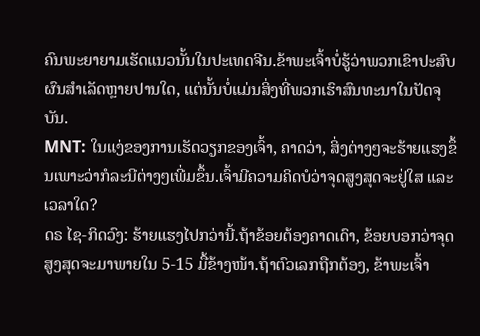ຄົນພະຍາຍາມເຮັດແນວນັ້ນໃນປະເທດຈີນ.ຂ້າພະເຈົ້າບໍ່ຮູ້ວ່າພວກເຂົາປະສົບຜົນສໍາເລັດຫຼາຍປານໃດ, ແຕ່ນັ້ນບໍ່ແມ່ນສິ່ງທີ່ພວກເຮົາສົນທະນາໃນປັດຈຸບັນ.
MNT: ໃນແງ່ຂອງການເຮັດວຽກຂອງເຈົ້າ, ຄາດວ່າ, ສິ່ງຕ່າງໆຈະຮ້າຍແຮງຂຶ້ນເພາະວ່າກໍລະນີຕ່າງໆເພີ່ມຂຶ້ນ.ເຈົ້າມີຄວາມຄິດບໍວ່າຈຸດສູງສຸດຈະຢູ່ໃສ ແລະເວລາໃດ?
ດຣ ໄຊ-ກິດວົງ: ຮ້າຍແຮງໄປກວ່ານີ້.ຖ້າຂ້ອຍຕ້ອງຄາດເດົາ, ຂ້ອຍບອກວ່າຈຸດສູງສຸດຈະມາພາຍໃນ 5-15 ມື້ຂ້າງໜ້າ.ຖ້າຕົວເລກຖືກຕ້ອງ, ຂ້າພະເຈົ້າ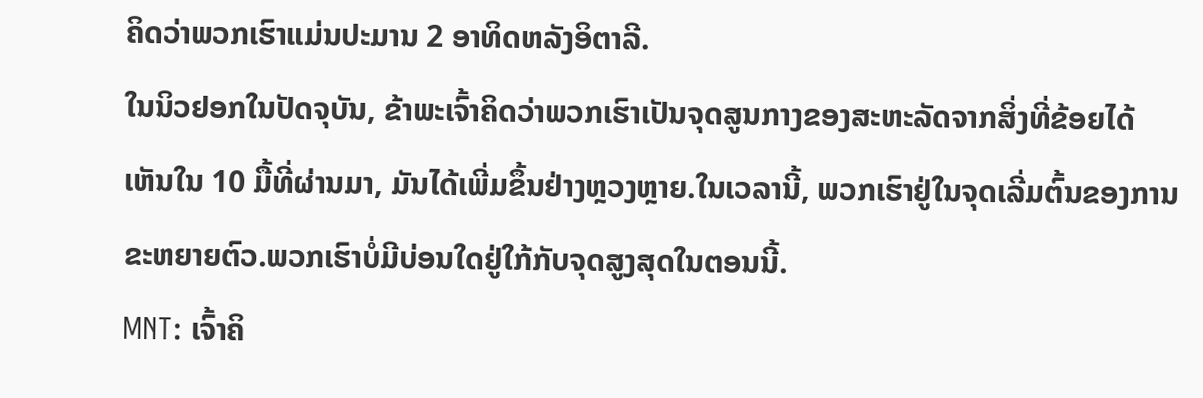ຄິດວ່າພວກເຮົາແມ່ນປະມານ 2 ອາທິດຫລັງອິຕາລີ.
ໃນນິວຢອກໃນປັດຈຸບັນ, ຂ້າພະເຈົ້າຄິດວ່າພວກເຮົາເປັນຈຸດສູນກາງຂອງສະຫະລັດຈາກສິ່ງທີ່ຂ້ອຍໄດ້ເຫັນໃນ 10 ມື້ທີ່ຜ່ານມາ, ມັນໄດ້ເພີ່ມຂຶ້ນຢ່າງຫຼວງຫຼາຍ.ໃນເວລານີ້, ພວກເຮົາຢູ່ໃນຈຸດເລີ່ມຕົ້ນຂອງການຂະຫຍາຍຕົວ.ພວກເຮົາບໍ່ມີບ່ອນໃດຢູ່ໃກ້ກັບຈຸດສູງສຸດໃນຕອນນີ້.
MNT: ເຈົ້າຄິ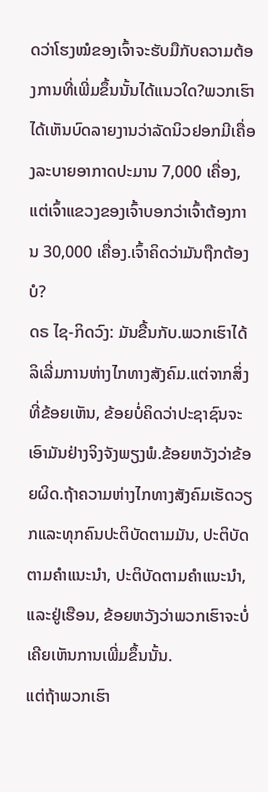ດວ່າໂຮງໝໍຂອງເຈົ້າຈະຮັບມືກັບຄວາມຕ້ອງການທີ່ເພີ່ມຂຶ້ນນັ້ນໄດ້ແນວໃດ?ພວກເຮົາໄດ້ເຫັນບົດລາຍງານວ່າລັດນິວຢອກມີເຄື່ອງລະບາຍອາກາດປະມານ 7,000 ເຄື່ອງ, ແຕ່ເຈົ້າແຂວງຂອງເຈົ້າບອກວ່າເຈົ້າຕ້ອງການ 30,000 ເຄື່ອງ.ເຈົ້າຄິດວ່າມັນຖືກຕ້ອງບໍ?
ດຣ ໄຊ-ກິດວົງ: ມັນຂື້ນກັບ.ພວກເຮົາໄດ້ລິເລີ່ມການຫ່າງໄກທາງສັງຄົມ.ແຕ່ຈາກສິ່ງທີ່ຂ້ອຍເຫັນ, ຂ້ອຍບໍ່ຄິດວ່າປະຊາຊົນຈະເອົາມັນຢ່າງຈິງຈັງພຽງພໍ.ຂ້ອຍຫວັງວ່າຂ້ອຍຜິດ.ຖ້າຄວາມຫ່າງໄກທາງສັງຄົມເຮັດວຽກແລະທຸກຄົນປະຕິບັດຕາມມັນ, ປະຕິບັດຕາມຄໍາແນະນໍາ, ປະຕິບັດຕາມຄໍາແນະນໍາ, ແລະຢູ່ເຮືອນ, ຂ້ອຍຫວັງວ່າພວກເຮົາຈະບໍ່ເຄີຍເຫັນການເພີ່ມຂຶ້ນນັ້ນ.
ແຕ່ຖ້າພວກເຮົາ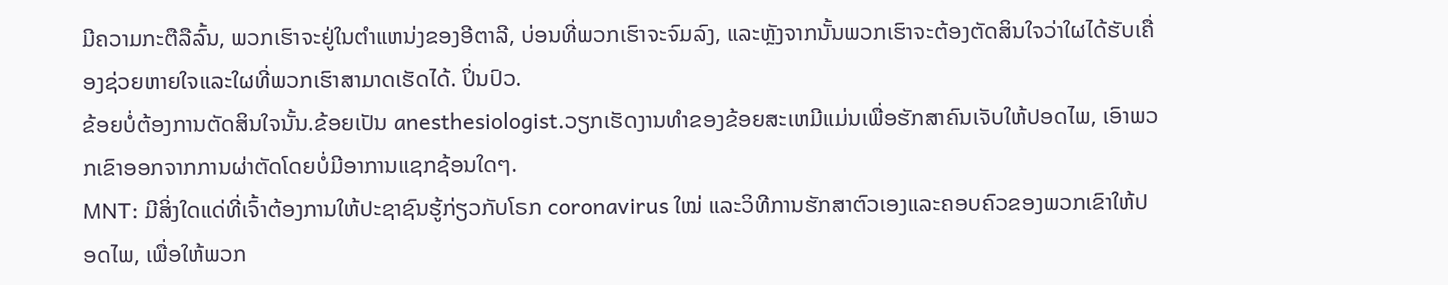ມີຄວາມກະຕືລືລົ້ນ, ພວກເຮົາຈະຢູ່ໃນຕໍາແຫນ່ງຂອງອີຕາລີ, ບ່ອນທີ່ພວກເຮົາຈະຈົມລົງ, ແລະຫຼັງຈາກນັ້ນພວກເຮົາຈະຕ້ອງຕັດສິນໃຈວ່າໃຜໄດ້ຮັບເຄື່ອງຊ່ວຍຫາຍໃຈແລະໃຜທີ່ພວກເຮົາສາມາດເຮັດໄດ້. ປິ່ນປົວ.
ຂ້ອຍບໍ່ຕ້ອງການຕັດສິນໃຈນັ້ນ.ຂ້ອຍເປັນ anesthesiologist.ວຽກເຮັດງານທໍາຂອງຂ້ອຍສະເຫມີແມ່ນເພື່ອຮັກສາຄົນເຈັບໃຫ້ປອດໄພ, ເອົາພວກເຂົາອອກຈາກການຜ່າຕັດໂດຍບໍ່ມີອາການແຊກຊ້ອນໃດໆ.
MNT: ມີສິ່ງໃດແດ່ທີ່ເຈົ້າຕ້ອງການໃຫ້ປະຊາຊົນຮູ້ກ່ຽວກັບໂຣກ coronavirus ໃໝ່ ແລະວິທີການຮັກສາຕົວເອງແລະຄອບຄົວຂອງພວກເຂົາໃຫ້ປອດໄພ, ເພື່ອໃຫ້ພວກ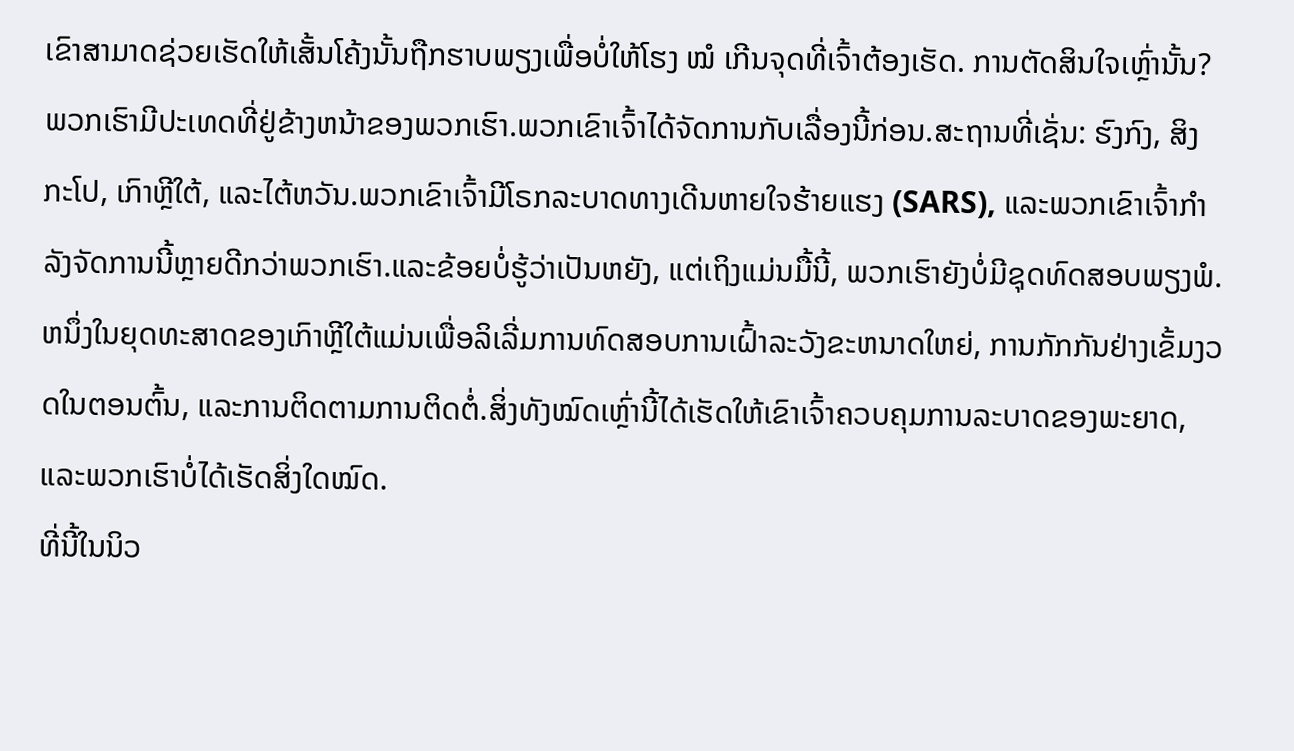ເຂົາສາມາດຊ່ວຍເຮັດໃຫ້ເສັ້ນໂຄ້ງນັ້ນຖືກຮາບພຽງເພື່ອບໍ່ໃຫ້ໂຮງ ໝໍ ເກີນຈຸດທີ່ເຈົ້າຕ້ອງເຮັດ. ການຕັດສິນໃຈເຫຼົ່ານັ້ນ?
ພວກເຮົາມີປະເທດທີ່ຢູ່ຂ້າງຫນ້າຂອງພວກເຮົາ.ພວກເຂົາເຈົ້າໄດ້ຈັດການກັບເລື່ອງນີ້ກ່ອນ.ສະຖານທີ່ເຊັ່ນ: ຮົງກົງ, ສິງກະໂປ, ເກົາຫຼີໃຕ້, ແລະໄຕ້ຫວັນ.ພວກເຂົາເຈົ້າມີໂຣກລະບາດທາງເດີນຫາຍໃຈຮ້າຍແຮງ (SARS), ແລະພວກເຂົາເຈົ້າກໍາລັງຈັດການນີ້ຫຼາຍດີກວ່າພວກເຮົາ.ແລະຂ້ອຍບໍ່ຮູ້ວ່າເປັນຫຍັງ, ແຕ່ເຖິງແມ່ນມື້ນີ້, ພວກເຮົາຍັງບໍ່ມີຊຸດທົດສອບພຽງພໍ.
ຫນຶ່ງໃນຍຸດທະສາດຂອງເກົາຫຼີໃຕ້ແມ່ນເພື່ອລິເລີ່ມການທົດສອບການເຝົ້າລະວັງຂະຫນາດໃຫຍ່, ການກັກກັນຢ່າງເຂັ້ມງວດໃນຕອນຕົ້ນ, ແລະການຕິດຕາມການຕິດຕໍ່.ສິ່ງທັງໝົດເຫຼົ່ານີ້ໄດ້ເຮັດໃຫ້ເຂົາເຈົ້າຄວບຄຸມການລະບາດຂອງພະຍາດ, ແລະພວກເຮົາບໍ່ໄດ້ເຮັດສິ່ງໃດໝົດ.
ທີ່ນີ້ໃນນິວ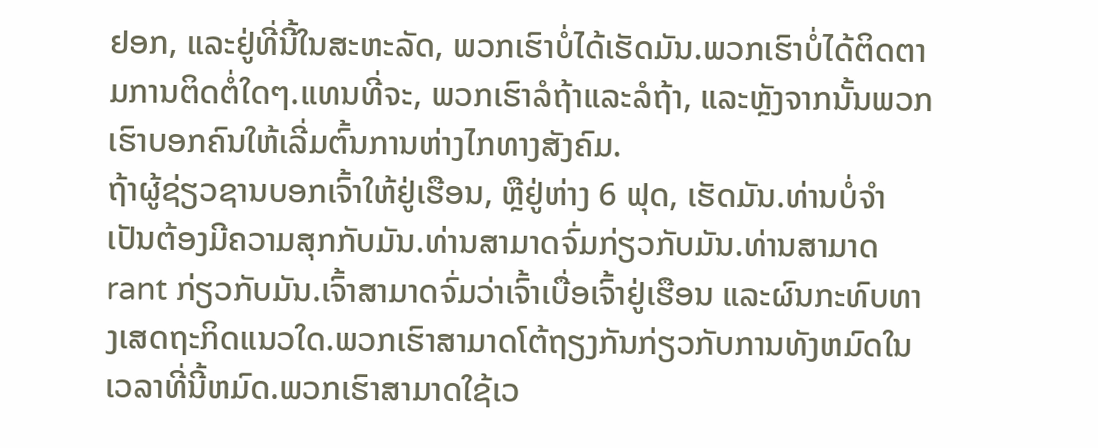ຢອກ, ແລະຢູ່ທີ່ນີ້ໃນສະຫະລັດ, ພວກເຮົາບໍ່ໄດ້ເຮັດມັນ.ພວກເຮົາບໍ່ໄດ້ຕິດຕາມການຕິດຕໍ່ໃດໆ.ແທນທີ່ຈະ, ພວກເຮົາລໍຖ້າແລະລໍຖ້າ, ແລະຫຼັງຈາກນັ້ນພວກເຮົາບອກຄົນໃຫ້ເລີ່ມຕົ້ນການຫ່າງໄກທາງສັງຄົມ.
ຖ້າຜູ້ຊ່ຽວຊານບອກເຈົ້າໃຫ້ຢູ່ເຮືອນ, ຫຼືຢູ່ຫ່າງ 6 ຟຸດ, ເຮັດມັນ.ທ່ານບໍ່ຈໍາເປັນຕ້ອງມີຄວາມສຸກກັບມັນ.ທ່ານສາມາດຈົ່ມກ່ຽວກັບມັນ.ທ່ານສາມາດ rant ກ່ຽວກັບມັນ.ເຈົ້າສາມາດຈົ່ມວ່າເຈົ້າເບື່ອເຈົ້າຢູ່ເຮືອນ ແລະຜົນກະທົບທາງເສດຖະກິດແນວໃດ.ພວກເຮົາສາມາດໂຕ້ຖຽງກັນກ່ຽວກັບການທັງຫມົດໃນເວລາທີ່ນີ້ຫມົດ.ພວກເຮົາສາມາດໃຊ້ເວ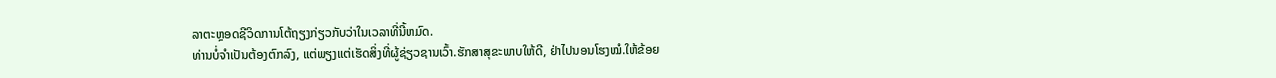ລາຕະຫຼອດຊີວິດການໂຕ້ຖຽງກ່ຽວກັບວ່າໃນເວລາທີ່ນີ້ຫມົດ.
ທ່ານບໍ່ຈໍາເປັນຕ້ອງຕົກລົງ, ແຕ່ພຽງແຕ່ເຮັດສິ່ງທີ່ຜູ້ຊ່ຽວຊານເວົ້າ.ຮັກສາສຸຂະພາບໃຫ້ດີ, ຢ່າໄປນອນໂຮງໝໍ.ໃຫ້ຂ້ອຍ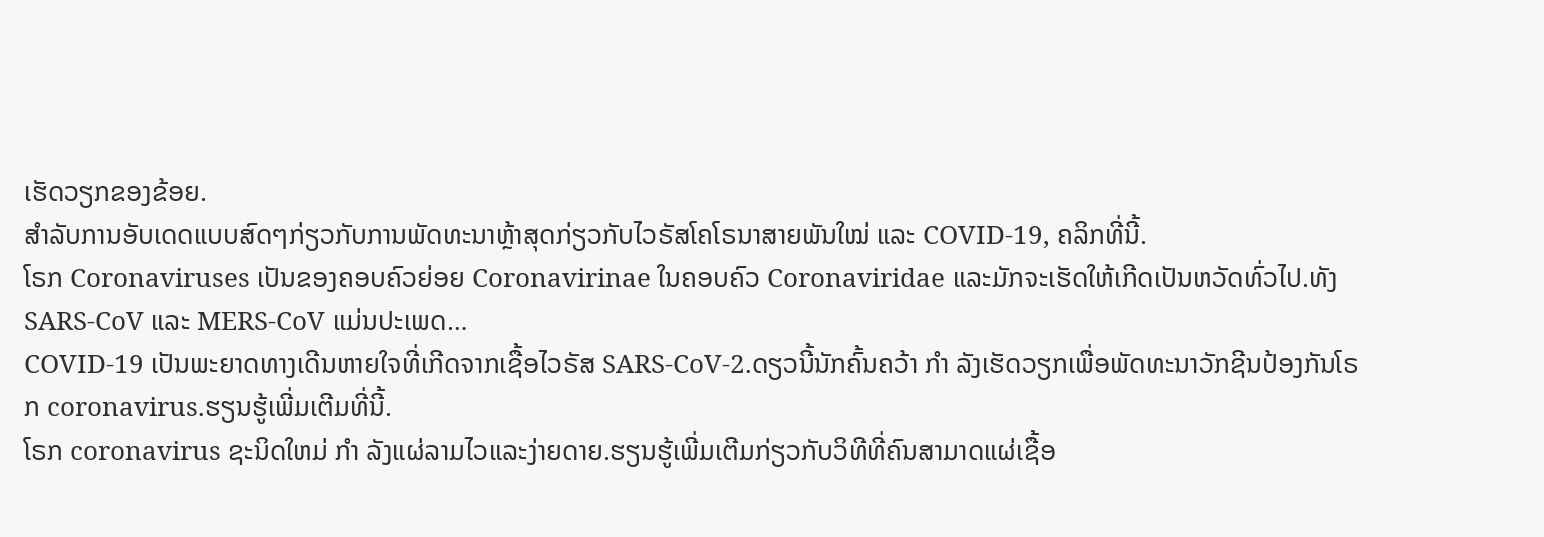ເຮັດວຽກຂອງຂ້ອຍ.
ສຳລັບການອັບເດດແບບສົດໆກ່ຽວກັບການພັດທະນາຫຼ້າສຸດກ່ຽວກັບໄວຣັສໂຄໂຣນາສາຍພັນໃໝ່ ແລະ COVID-19, ຄລິກທີ່ນີ້.
ໂຣກ Coronaviruses ເປັນຂອງຄອບຄົວຍ່ອຍ Coronavirinae ໃນຄອບຄົວ Coronaviridae ແລະມັກຈະເຮັດໃຫ້ເກີດເປັນຫວັດທົ່ວໄປ.ທັງ SARS-CoV ແລະ MERS-CoV ແມ່ນປະເພດ…
COVID-19 ເປັນພະຍາດທາງເດີນຫາຍໃຈທີ່ເກີດຈາກເຊື້ອໄວຣັສ SARS-CoV-2.ດຽວນີ້ນັກຄົ້ນຄວ້າ ກຳ ລັງເຮັດວຽກເພື່ອພັດທະນາວັກຊີນປ້ອງກັນໂຣກ coronavirus.ຮຽນຮູ້ເພີ່ມເຕີມທີ່ນີ້.
ໂຣກ coronavirus ຊະນິດໃຫມ່ ກຳ ລັງແຜ່ລາມໄວແລະງ່າຍດາຍ.ຮຽນຮູ້ເພີ່ມເຕີມກ່ຽວກັບວິທີທີ່ຄົນສາມາດແຜ່ເຊື້ອ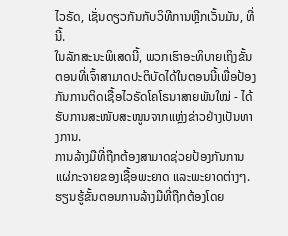ໄວຣັດ, ເຊັ່ນດຽວກັນກັບວິທີການຫຼີກເວັ້ນມັນ, ທີ່ນີ້.
ໃນລັກສະນະພິເສດນີ້, ພວກເຮົາອະທິບາຍເຖິງຂັ້ນຕອນທີ່ເຈົ້າສາມາດປະຕິບັດໄດ້ໃນຕອນນີ້ເພື່ອປ້ອງກັນການຕິດເຊື້ອໄວຣັດໂຄໂຣນາສາຍພັນໃໝ່ - ໄດ້ຮັບການສະໜັບສະໜູນຈາກແຫຼ່ງຂ່າວຢ່າງເປັນທາງການ.
ການລ້າງມືທີ່ຖືກຕ້ອງສາມາດຊ່ວຍປ້ອງກັນການແຜ່ກະຈາຍຂອງເຊື້ອພະຍາດ ແລະພະຍາດຕ່າງໆ.ຮຽນຮູ້ຂັ້ນຕອນການລ້າງມືທີ່ຖືກຕ້ອງໂດຍ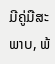ມີຄູ່ມືສະພາບ, ພ້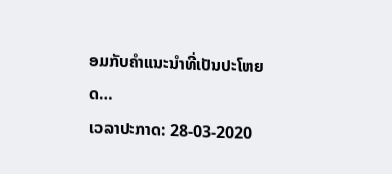ອມກັບຄໍາແນະນໍາທີ່ເປັນປະໂຫຍດ…
ເວລາປະກາດ: 28-03-2020